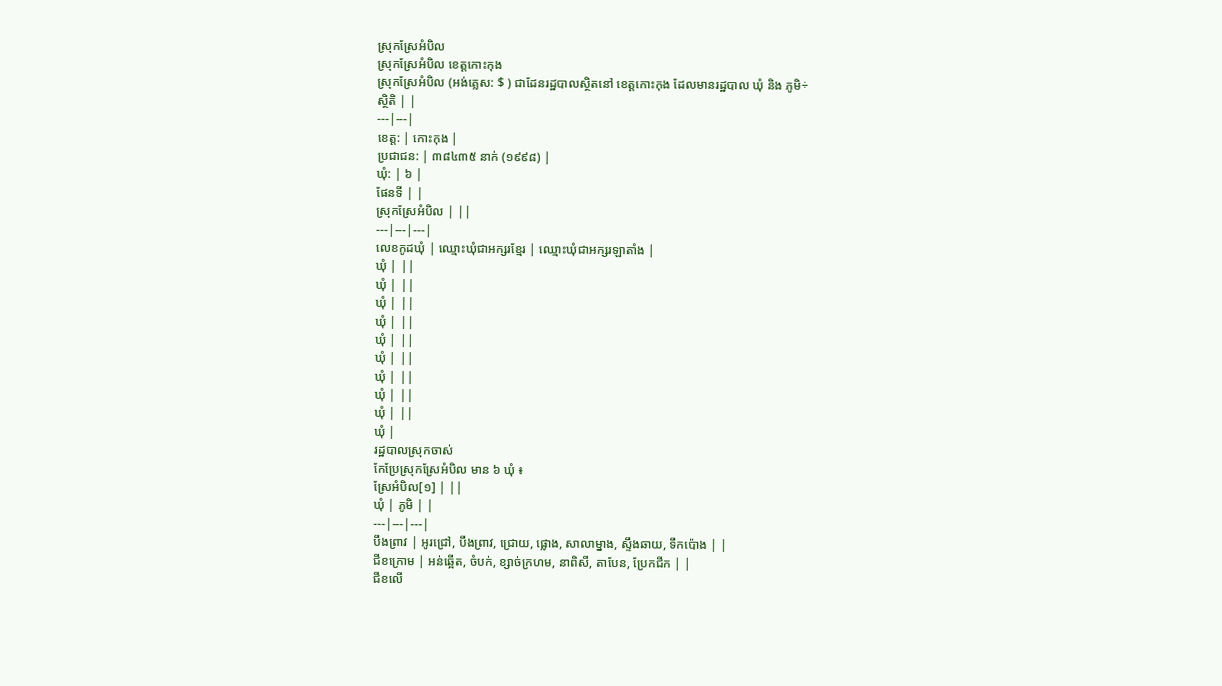ស្រុកស្រែអំបិល
ស្រុកស្រែអំបិល ខេត្តកោះកុង
ស្រុកស្រែអំបិល (អង់គ្លេស: $ ) ជាដែនរដ្ឋបាលស្ថិតនៅ ខេត្តកោះកុង ដែលមានរដ្ឋបាល ឃុំ និង ភូមិ÷
ស្ថិតិ | |
---|---|
ខេត្ត: | កោះកុង |
ប្រជាជន: | ៣៨៤៣៥ នាក់ (១៩៩៨) |
ឃុំ: | ៦ |
ផែនទី | |
ស្រុកស្រែអំបិល | ||
---|---|---|
លេខកូដឃុំ | ឈ្មោះឃុំជាអក្សរខ្មែរ | ឈ្មោះឃុំជាអក្សរឡាតាំង |
ឃុំ | ||
ឃុំ | ||
ឃុំ | ||
ឃុំ | ||
ឃុំ | ||
ឃុំ | ||
ឃុំ | ||
ឃុំ | ||
ឃុំ | ||
ឃុំ |
រដ្ឋបាលស្រុកចាស់
កែប្រែស្រុកស្រែអំបិល មាន ៦ ឃុំ ៖
ស្រែអំបិល[១] | ||
ឃុំ | ភូមិ | |
---|---|---|
បឹងព្រាវ | អូរជ្រៅ, បឹងព្រាវ, ជ្រោយ, ផ្លោង, សាលាម្នាង, ស្ទឹងឆាយ, ទឹកប៉ោង | |
ជីខក្រោម | អន់ឆ្អើត, ចំបក់, ខ្សាច់ក្រហម, នាពិសី, តាបែន, ប្រែកជីក | |
ជីខលើ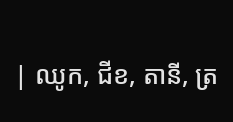| ឈូក, ជីខ, តានី, ត្រ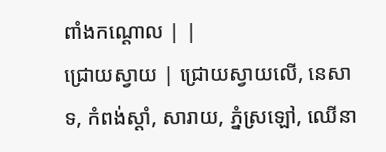ពាំងកណ្ដោល | |
ជ្រោយស្វាយ | ជ្រោយស្វាយលើ, នេសាទ, កំពង់ស្ដាំ, សារាយ, ភ្នំស្រឡៅ, ឈើនា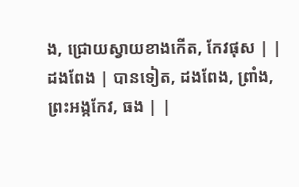ង, ជ្រោយស្វាយខាងកើត, កែវផុស | |
ដងពែង | បានទៀត, ដងពែង, ព្រាំង, ព្រះអង្កកែវ, ធង | |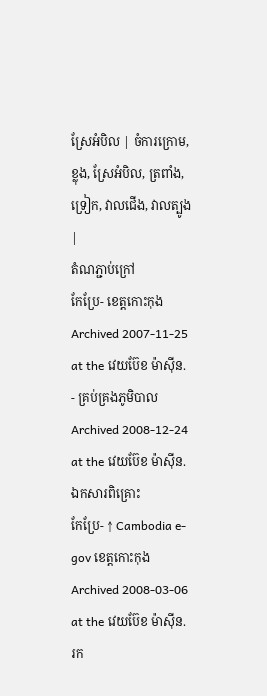ស្រែអំបិល | ចំការក្រោម, ខ្លុង, ស្រែអំបិល, ត្រពាំង, ទ្រៀក, វាលជើង, វាលត្បូង |
តំណភ្ជាប់ក្រៅ
កែប្រែ- ខេត្តកោះកុង Archived 2007-11-25 at the វេយប៊ែខ ម៉ាស៊ីន.
- គ្រប់គ្រងភូមិបាល Archived 2008-12-24 at the វេយប៊ែខ ម៉ាស៊ីន.
ឯកសារពិគ្រោះ
កែប្រែ- ↑ Cambodia e-gov ខេត្តកោះកុង Archived 2008-03-06 at the វេយប៊ែខ ម៉ាស៊ីន. រក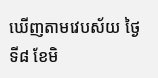ឃើញតាមវេបស័យ ថ្ងៃទី៨ ខែមិ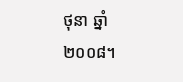ថុនា ឆ្នាំ២០០៨។